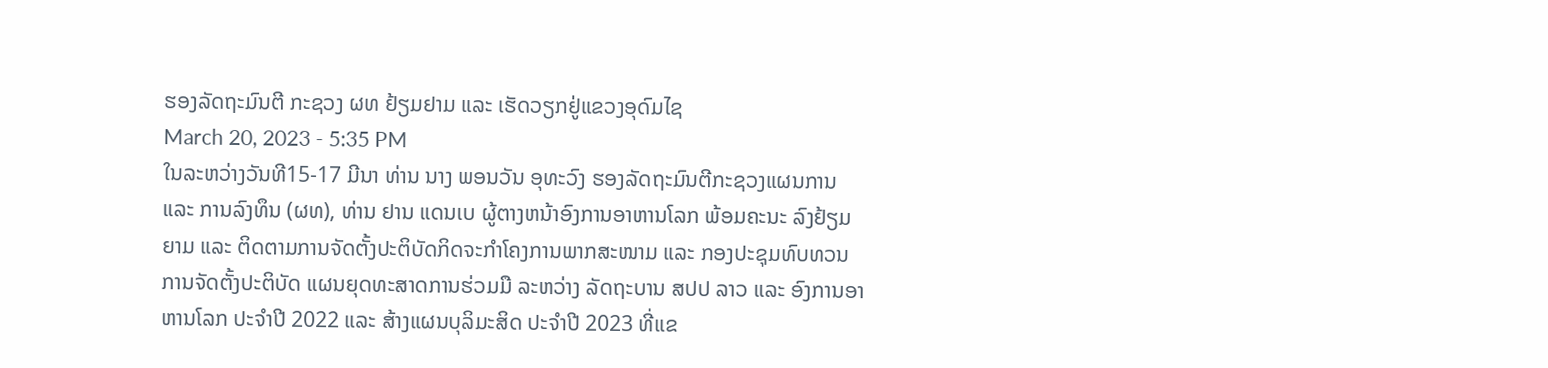ຮອງລັດຖະມົນຕີ ກະຊວງ ຜທ ຢ້ຽມຢາມ ແລະ ເຮັດວຽກຢູ່ແຂວງອຸດົມໄຊ
March 20, 2023 - 5:35 PM
ໃນລະຫວ່າງວັນທີ15-17 ມີນາ ທ່ານ ນາງ ພອນວັນ ອຸທະວົງ ຮອງລັດຖະມົນຕີກະຊວງແຜນການ ແລະ ການລົງທຶນ (ຜທ), ທ່ານ ຢານ ແດນເບ ຜູ້ຕາງຫນ້າອົງການອາຫານໂລກ ພ້ອມຄະນະ ລົງຢ້ຽມຍາມ ແລະ ຕິດຕາມການຈັດຕັ້ງປະຕິບັດກິດຈະກໍາໂຄງການພາກສະໜາມ ແລະ ກອງປະຊຸມທົບທວນການຈັດຕັ້ງປະຕິບັດ ແຜນຍຸດທະສາດການຮ່ວມມື ລະຫວ່າງ ລັດຖະບານ ສປປ ລາວ ແລະ ອົງການອາຫານໂລກ ປະຈໍາປີ 2022 ແລະ ສ້າງແຜນບຸລິມະສິດ ປະຈໍາປີ 2023 ທີ່ແຂ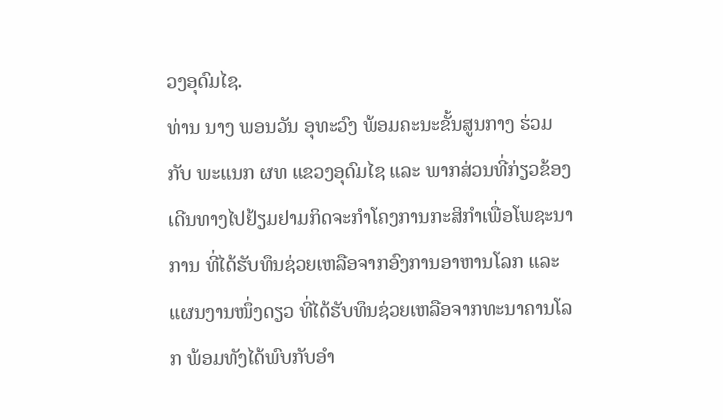ວງອຸດົມໄຊ.
ທ່ານ ນາງ ພອນວັນ ອຸທະວົງ ພ້ອມຄະນະຂັ້ນສູນກາງ ຮ່ວມກັບ ພະແນກ ຜທ ແຂວງອຸດົມໄຊ ແລະ ພາກສ່ວນທີ່ກ່ຽວຂ້ອງ ເດີນທາງໄປຢ້ຽມຢາມກິດຈະກໍາໂຄງການກະສິກໍາເພື່ອໂພຊະນາການ ທີ່ໄດ້ຮັບທຶນຊ່ວຍເຫລືອຈາກອົງການອາຫານໂລກ ແລະ ແຜນງານໜຶ່ງດຽວ ທີ່ໄດ້ຮັບທຶນຊ່ວຍເຫລືອຈາກທະນາຄານໂລກ ພ້ອມທັງໄດ້ພົບກັບອໍາ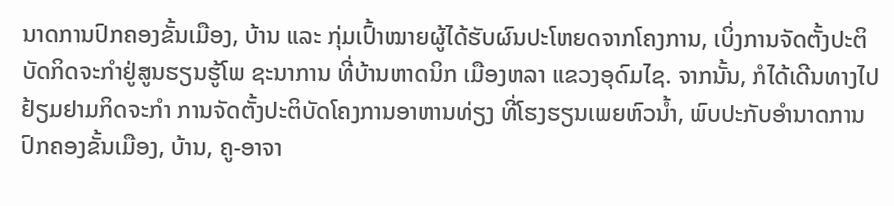ນາດການປົກຄອງຂັ້ນເມືອງ, ບ້ານ ແລະ ກຸ່ມເປົ້າໝາຍຜູ້ໄດ້ຮັບຜົນປະໂຫຍດຈາກໂຄງການ, ເບິ່ງການຈັດຕັ້ງປະຕິບັດກິດຈະກໍາຢູ່ສູນຮຽນຮູ້ໂພ ຊະນາການ ທີ່ບ້ານຫາດນິກ ເມືອງຫລາ ແຂວງອຸດົມໄຊ. ຈາກນັ້ນ, ກໍໄດ້ເດີນທາງໄປຢ້ຽມຢາມກິດຈະກໍາ ການຈັດຕັ້ງປະຕິບັດໂຄງການອາຫານທ່ຽງ ທີ່ໂຮງຮຽນເພຍຫົວນໍ້າ, ພົບປະກັບອໍານາດການປົກຄອງຂັ້ນເມືອງ, ບ້ານ, ຄູ-ອາຈາ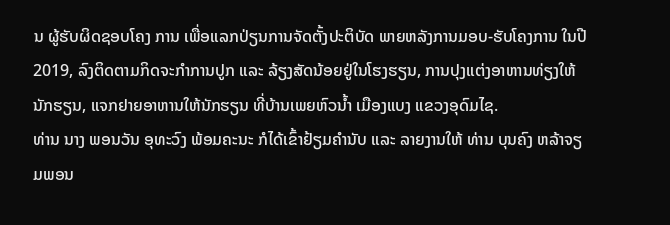ນ ຜູ້ຮັບຜິດຊອບໂຄງ ການ ເພື່ອແລກປ່ຽນການຈັດຕັ້ງປະຕິບັດ ພາຍຫລັງການມອບ-ຮັບໂຄງການ ໃນປີ 2019, ລົງຕິດຕາມກິດຈະກໍາການປູກ ແລະ ລ້ຽງສັດນ້ອຍຢູ່ໃນໂຮງຮຽນ, ການປຸງແຕ່ງອາຫານທ່ຽງໃຫ້ນັກຮຽນ, ແຈກຢາຍອາຫານໃຫ້ນັກຮຽນ ທີ່ບ້ານເພຍຫົວນໍ້າ ເມືອງແບງ ແຂວງອຸດົມໄຊ.
ທ່ານ ນາງ ພອນວັນ ອຸທະວົງ ພ້ອມຄະນະ ກໍໄດ້ເຂົ້າຢ້ຽມຄໍານັບ ແລະ ລາຍງານໃຫ້ ທ່ານ ບຸນຄົງ ຫລ້າຈຽມພອນ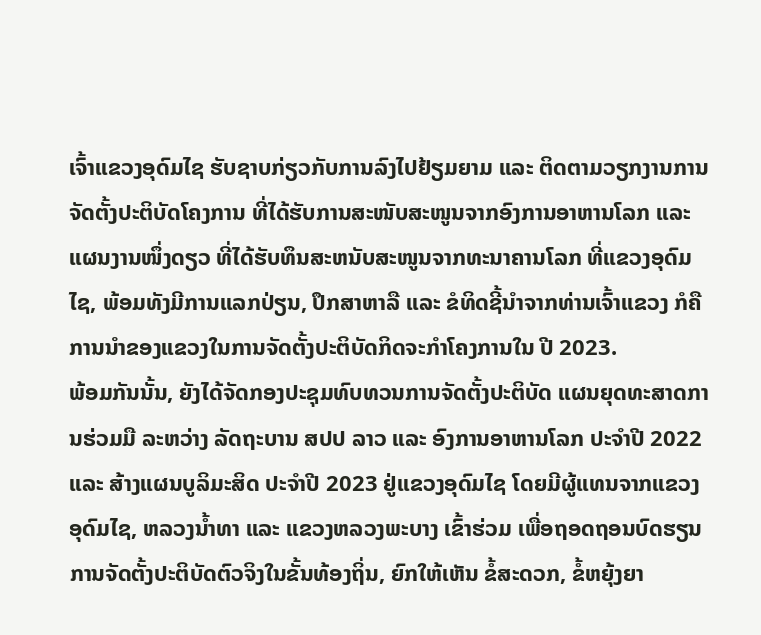ເຈົ້າແຂວງອຸດົມໄຊ ຮັບຊາບກ່ຽວກັບການລົງໄປຢ້ຽມຍາມ ແລະ ຕິດຕາມວຽກງານການຈັດຕັ້ງປະຕິບັດໂຄງການ ທີ່ໄດ້ຮັບການສະໜັບສະໜູນຈາກອົງການອາຫານໂລກ ແລະ ແຜນງານໜຶ່ງດຽວ ທີ່ໄດ້ຮັບທຶນສະຫນັບສະໜູນຈາກທະນາຄານໂລກ ທີ່ແຂວງອຸດົມໄຊ, ພ້ອມທັງມີການແລກປ່ຽນ, ປຶກສາຫາລື ແລະ ຂໍທິດຊີ້ນໍາຈາກທ່ານເຈົ້າແຂວງ ກໍຄື ການນໍາຂອງແຂວງໃນການຈັດຕັ້ງປະຕິບັດກິດຈະກໍາໂຄງການໃນ ປີ 2023.
ພ້ອມກັນນັ້ນ, ຍັງໄດ້ຈັດກອງປະຊຸມທົບທວນການຈັດຕັ້ງປະຕິບັດ ແຜນຍຸດທະສາດການຮ່ວມມື ລະຫວ່າງ ລັດຖະບານ ສປປ ລາວ ແລະ ອົງການອາຫານໂລກ ປະຈໍາປີ 2022 ແລະ ສ້າງແຜນບູລິມະສິດ ປະຈໍາປີ 2023 ຢູ່ແຂວງອຸດົມໄຊ ໂດຍມີຜູ້ແທນຈາກແຂວງອຸດົມໄຊ, ຫລວງນໍ້າທາ ແລະ ແຂວງຫລວງພະບາງ ເຂົ້າຮ່ວມ ເພື່ອຖອດຖອນບົດຮຽນ ການຈັດຕັ້ງປະຕິບັດຕົວຈິງໃນຂັ້ນທ້ອງຖິ່ນ, ຍົກໃຫ້ເຫັນ ຂໍ້ສະດວກ, ຂໍ້ຫຍຸ້ງຍາ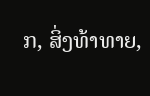ກ, ສິ່ງທ້າທາຍ,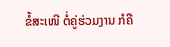ຂໍ້ສະເໜີ ຕໍ່ຄູ່ຮ່ວມງານ ກໍຄື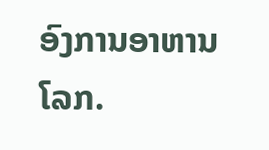ອົງການອາຫານໂລກ.